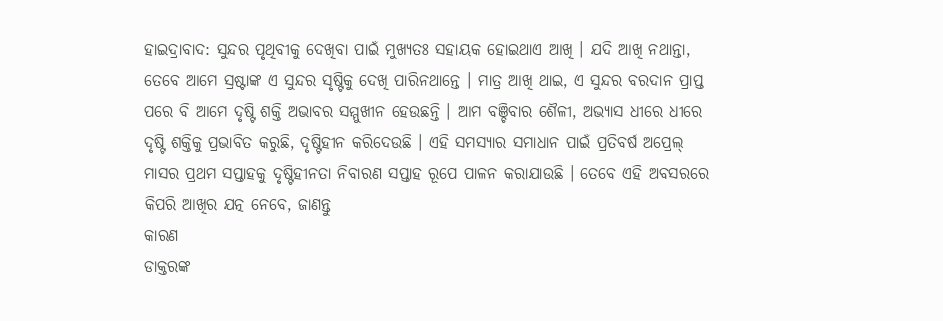ହାଇଦ୍ରାବାଦ: ସୁନ୍ଦର ପୃଥିବୀକୁ ଦେଖିବା ପାଇଁ ମୁଖ୍ୟତଃ ସହାୟକ ହୋଇଥାଏ ଆଖି । ଯଦି ଆଖି ନଥାନ୍ତା, ତେବେ ଆମେ ସ୍ରଷ୍ଟାଙ୍କ ଏ ସୁନ୍ଦର ସୃଷ୍ଟିକୁ ଦେଖି ପାରିନଥାନ୍ତେ । ମାତ୍ର ଆଖି ଥାଇ, ଏ ସୁନ୍ଦର ବରଦାନ ପ୍ରାପ୍ତ ପରେ ବି ଆମେ ଦୃଷ୍ଟି ଶକ୍ତି ଅଭାବର ସମ୍ମୁଖୀନ ହେଉଛନ୍ତି । ଆମ ବଞ୍ଚିବାର ଶୈଳୀ, ଅଭ୍ୟାସ ଧୀରେ ଧୀରେ ଦୃଷ୍ଟି ଶକ୍ତିକୁ ପ୍ରଭାବିତ କରୁଛି, ଦୃଷ୍ଟିହୀନ କରିଦେଉଛି । ଏହି ସମସ୍ୟାର ସମାଧାନ ପାଇଁ ପ୍ରତିବର୍ଷ ଅପ୍ରେଲ୍ ମାସର ପ୍ରଥମ ସପ୍ତାହକୁ ଦୃଷ୍ଟିହୀନତା ନିବାରଣ ସପ୍ତାହ ରୂପେ ପାଳନ କରାଯାଉଛି । ତେବେ ଏହି ଅବସରରେ କିପରି ଆଖିର ଯତ୍ନ ନେବେ, ଜାଣନ୍ତୁ
କାରଣ
ଡାକ୍ତରଙ୍କ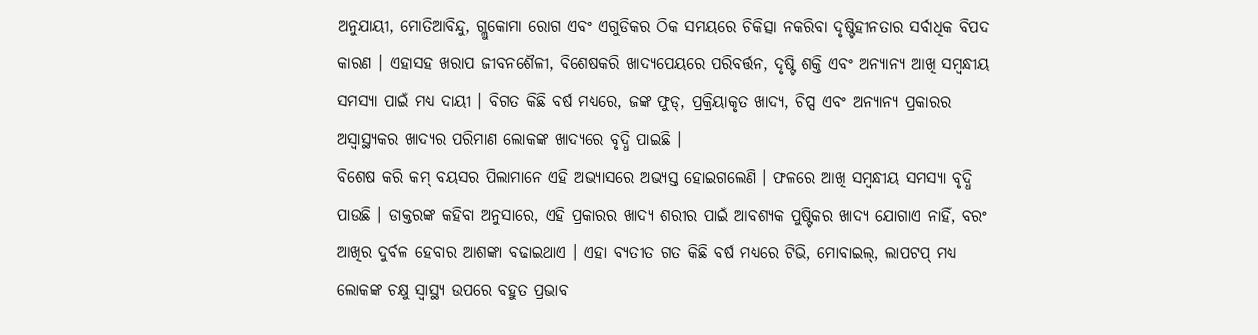ଅନୁଯାୟୀ, ମୋତିଆବିନ୍ଦୁ, ଗ୍ଲୁକୋମା ରୋଗ ଏବଂ ଏଗୁଡିକର ଠିକ ସମୟରେ ଚିକିତ୍ସା ନକରିବା ଦୃଷ୍ଟିହୀନତାର ସର୍ବାଧିକ ବିପଦ କାରଣ । ଏହାସହ ଖରାପ ଜୀବନଶୈଳୀ, ବିଶେଷକରି ଖାଦ୍ୟପେୟରେ ପରିବର୍ତ୍ତନ, ଦୃଷ୍ଟି ଶକ୍ତି ଏବଂ ଅନ୍ୟାନ୍ୟ ଆଖି ସମ୍ବନ୍ଧୀୟ ସମସ୍ୟା ପାଇଁ ମଧ୍ୟ ଦାୟୀ । ବିଗତ କିଛି ବର୍ଷ ମଧ୍ୟରେ, ଜଙ୍କ ଫୁଡ୍, ପ୍ରକ୍ରିୟାକୃତ ଖାଦ୍ୟ, ଚିପ୍ସ ଏବଂ ଅନ୍ୟାନ୍ୟ ପ୍ରକାରର ଅସ୍ୱାସ୍ଥ୍ୟକର ଖାଦ୍ୟର ପରିମାଣ ଲୋକଙ୍କ ଖାଦ୍ୟରେ ବୃଦ୍ଧି ପାଇଛି ।
ବିଶେଷ କରି କମ୍ ବୟସର ପିଲାମାନେ ଏହି ଅଭ୍ୟାସରେ ଅଭ୍ୟସ୍ତ ହୋଇଗଲେଣି । ଫଳରେ ଆଖି ସମ୍ବନ୍ଧୀୟ ସମସ୍ୟା ବୃଦ୍ଧି ପାଉଛି । ଡାକ୍ତରଙ୍କ କହିବା ଅନୁସାରେ, ଏହି ପ୍ରକାରର ଖାଦ୍ୟ ଶରୀର ପାଇଁ ଆବଶ୍ୟକ ପୁଷ୍ଟିକର ଖାଦ୍ୟ ଯୋଗାଏ ନାହିଁ, ବରଂ ଆଖିର ଦୁର୍ବଳ ହେବାର ଆଶଙ୍କା ବଢାଇଥାଏ । ଏହା ବ୍ୟତୀତ ଗତ କିଛି ବର୍ଷ ମଧ୍ୟରେ ଟିଭି, ମୋବାଇଲ୍, ଲାପଟପ୍ ମଧ୍ୟ ଲୋକଙ୍କ ଚକ୍ଷୁ ସ୍ୱାସ୍ଥ୍ୟ ଉପରେ ବହୁତ ପ୍ରଭାବ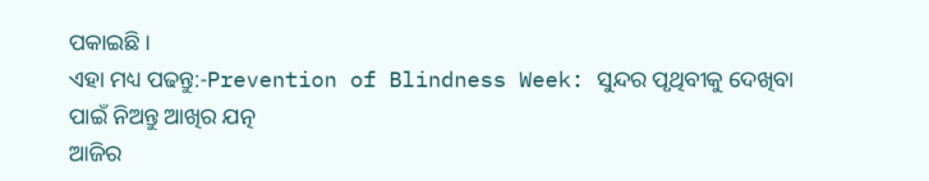ପକାଇଛି ।
ଏହା ମଧ୍ୟ ପଢନ୍ତୁ:-Prevention of Blindness Week: ସୁନ୍ଦର ପୃଥିବୀକୁ ଦେଖିବା ପାଇଁ ନିଅନ୍ତୁ ଆଖିର ଯତ୍ନ
ଆଜିର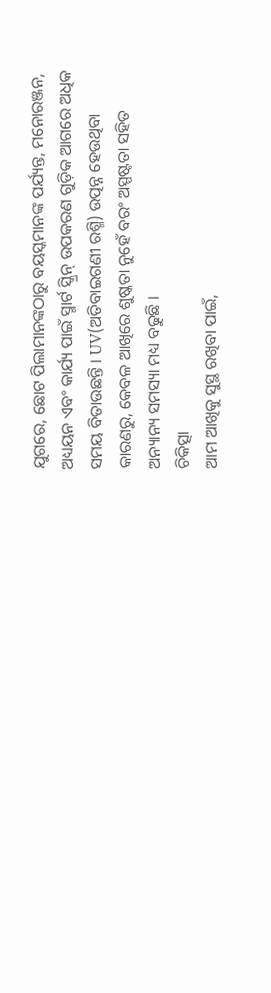ଯୁଗରେ, ଛୋଟ ପିଲାମାନଙ୍କଠାରୁ ବୟସ୍କମାନଙ୍କ ପର୍ଯ୍ୟନ୍ତ, ମନୋରଞ୍ଜନ, ଅଧ୍ୟୟନ ଏବଂ କାର୍ଯ୍ୟ ପାଇଁ ସ୍ମାର୍ଟ ସ୍କ୍ରିନ୍ ଉପକରଣ ଗୁଡ଼ିକ ଆଗରେ ଅଧିକ ସମୟ ବିତାଉଛନ୍ତି । UV(ଅତିବାଇଗଣୀ ରଶ୍ମି) ଉତ୍ପନ୍ନ ହେଉଥିବା କାରଣରୁ, କେବଳ ଆଖିରେ ଶୁଷ୍କତା ନୁହେଁ ବରଂ ଅସ୍ପଷ୍ଟତା ସହିତ ଅନ୍ୟାନ୍ୟ ସମସ୍ୟା ମଧ୍ୟ ବଢୁଛି ।
ଚିକିତ୍ସା
ଆମ ଆଖିକୁ ସୁସ୍ଥ ରଖିବା ପାଇଁ,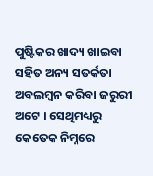ପୁଷ୍ଟିକର ଖାଦ୍ୟ ଖାଇବା ସହିତ ଅନ୍ୟ ସତର୍କତା ଅବଲମ୍ବନ କରିବା ଜରୁରୀ ଅଟେ । ସେଥିମଧ୍ୟରୁ କେତେକ ନିମ୍ନରେ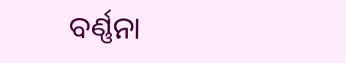ବର୍ଣ୍ଣନା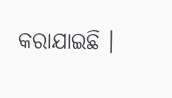କରାଯାଇଛି ।